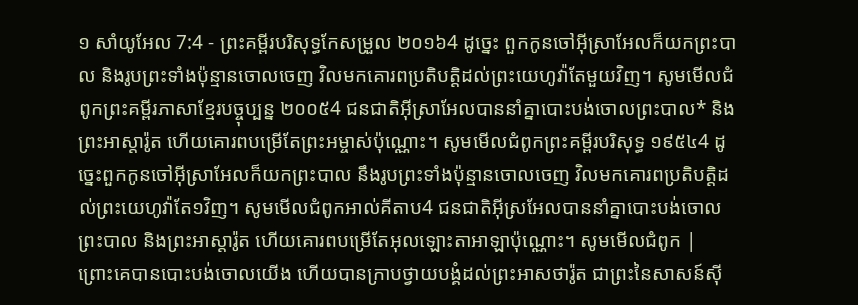១ សាំយូអែល 7:4 - ព្រះគម្ពីរបរិសុទ្ធកែសម្រួល ២០១៦4 ដូច្នេះ ពួកកូនចៅអ៊ីស្រាអែលក៏យកព្រះបាល និងរូបព្រះទាំងប៉ុន្មានចោលចេញ វិលមកគោរពប្រតិបត្តិដល់ព្រះយេហូវ៉ាតែមួយវិញ។ សូមមើលជំពូកព្រះគម្ពីរភាសាខ្មែរបច្ចុប្បន្ន ២០០៥4 ជនជាតិអ៊ីស្រាអែលបាននាំគ្នាបោះបង់ចោលព្រះបាល* និងព្រះអាស្តារ៉ូត ហើយគោរពបម្រើតែព្រះអម្ចាស់ប៉ុណ្ណោះ។ សូមមើលជំពូកព្រះគម្ពីរបរិសុទ្ធ ១៩៥៤4 ដូច្នេះពួកកូនចៅអ៊ីស្រាអែលក៏យកព្រះបាល នឹងរូបព្រះទាំងប៉ុន្មានចោលចេញ វិលមកគោរពប្រតិបត្តិដល់ព្រះយេហូវ៉ាតែ១វិញ។ សូមមើលជំពូកអាល់គីតាប4 ជនជាតិអ៊ីស្រអែលបាននាំគ្នាបោះបង់ចោលព្រះបាល និងព្រះអាស្តារ៉ូត ហើយគោរពបម្រើតែអុលឡោះតាអាឡាប៉ុណ្ណោះ។ សូមមើលជំពូក |
ព្រោះគេបានបោះបង់ចោលយើង ហើយបានក្រាបថ្វាយបង្គំដល់ព្រះអាសថារ៉ូត ជាព្រះនៃសាសន៍ស៊ី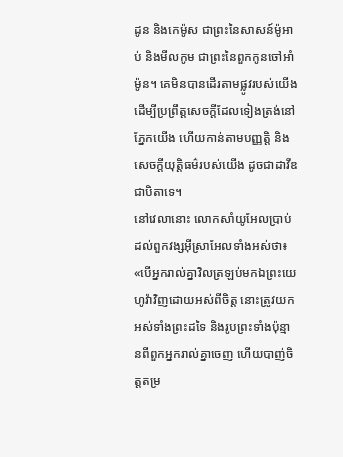ដូន និងកេម៉ូស ជាព្រះនៃសាសន៍ម៉ូអាប់ និងមីលកូម ជាព្រះនៃពួកកូនចៅអាំម៉ូន។ គេមិនបានដើរតាមផ្លូវរបស់យើង ដើម្បីប្រព្រឹត្តសេចក្ដីដែលទៀងត្រង់នៅភ្នែកយើង ហើយកាន់តាមបញ្ញត្តិ និងសេចក្ដីយុត្តិធម៌របស់យើង ដូចជាដាវីឌ ជាបិតាទេ។
នៅវេលានោះ លោកសាំយូអែលប្រាប់ដល់ពួកវង្សអ៊ីស្រាអែលទាំងអស់ថា៖ «បើអ្នករាល់គ្នាវិលត្រឡប់មកឯព្រះយេហូវ៉ាវិញដោយអស់ពីចិត្ត នោះត្រូវយកអស់ទាំងព្រះដទៃ និងរូបព្រះទាំងប៉ុន្មានពីពួកអ្នករាល់គ្នាចេញ ហើយបាញ់ចិត្តតម្រ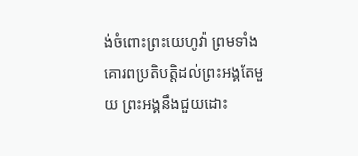ង់ចំពោះព្រះយេហូវ៉ា ព្រមទាំងគោរពប្រតិបត្តិដល់ព្រះអង្គតែមួយ ព្រះអង្គនឹងជួយដោះ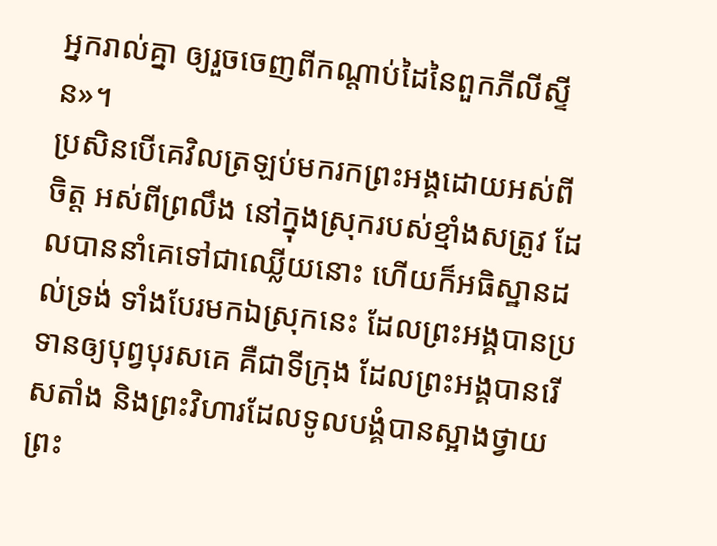អ្នករាល់គ្នា ឲ្យរួចចេញពីកណ្ដាប់ដៃនៃពួកភីលីស្ទីន»។
ប្រសិនបើគេវិលត្រឡប់មករកព្រះអង្គដោយអស់ពីចិត្ត អស់ពីព្រលឹង នៅក្នុងស្រុករបស់ខ្មាំងសត្រូវ ដែលបាននាំគេទៅជាឈ្លើយនោះ ហើយក៏អធិស្ឋានដល់ទ្រង់ ទាំងបែរមកឯស្រុកនេះ ដែលព្រះអង្គបានប្រទានឲ្យបុព្វបុរសគេ គឺជាទីក្រុង ដែលព្រះអង្គបានរើសតាំង និងព្រះវិហារដែលទូលបង្គំបានស្អាងថ្វាយព្រះ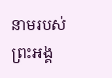នាមរបស់ព្រះអង្គ